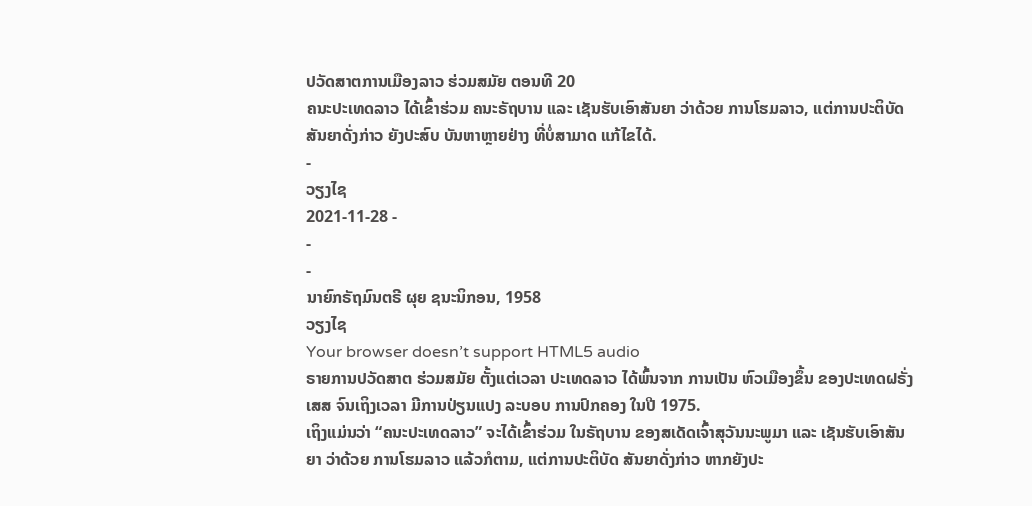ປວັດສາຕການເມືອງລາວ ຮ່ວມສມັຍ ຕອນທີ 20
ຄນະປະເທດລາວ ໄດ້ເຂົ້າຮ່ວມ ຄນະຣັຖບານ ແລະ ເຊັນຮັບເອົາສັນຍາ ວ່າດ້ວຍ ການໂຮມລາວ, ແຕ່ການປະຕິບັດ ສັນຍາດັ່ງກ່າວ ຍັງປະສົບ ບັນຫາຫຼາຍຢ່າງ ທີ່ບໍ່ສາມາດ ແກ້ໄຂໄດ້.
-
ວຽງໄຊ
2021-11-28 -
-
-
ນາຍົກຣັຖມົນຕຣີ ຜຸຍ ຊນະນິກອນ, 1958
ວຽງໄຊ
Your browser doesn’t support HTML5 audio
ຣາຍການປວັດສາຕ ຮ່ວມສມັຍ ຕັ້ງແຕ່ເວລາ ປະເທດລາວ ໄດ້ພົ້ນຈາກ ການເປັນ ຫົວເມືອງຂຶ້ນ ຂອງປະເທດຝຣັ່ງເສສ ຈົນເຖິງເວລາ ມີການປ່ຽນແປງ ລະບອບ ການປົກຄອງ ໃນປີ 1975.
ເຖິງແມ່ນວ່າ “ຄນະປະເທດລາວ” ຈະໄດ້ເຂົ້າຮ່ວມ ໃນຣັຖບານ ຂອງສເດັດເຈົ້າສຸວັນນະພູມາ ແລະ ເຊັນຮັບເອົາສັນຍາ ວ່າດ້ວຍ ການໂຮມລາວ ແລ້ວກໍຕາມ, ແຕ່ການປະຕິບັດ ສັນຍາດັ່ງກ່າວ ຫາກຍັງປະ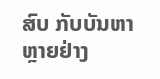ສົບ ກັບບັນຫາຫຼາຍຢ່າງ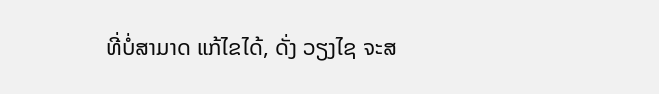ທີ່ບໍ່ສາມາດ ແກ້ໄຂໄດ້, ດັ່ງ ວຽງໄຊ ຈະສ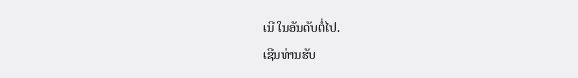ເນີ ໃນອັນດັບຕໍ່ໄປ.
ເຊີນທ່ານຮັບ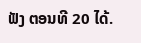ຟັງ ຕອນທີ 20 ໄດ້.